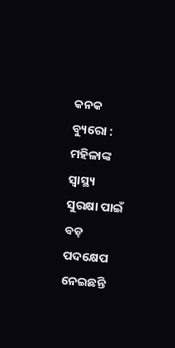କନକ ବ୍ୟୁରୋ : ମହିଳାଙ୍କ ସ୍ବାସ୍ଥ୍ୟ ସୁରକ୍ଷା ପାଇଁ ବଡ଼ ପଦକ୍ଷେପ ନେଇଛନ୍ତି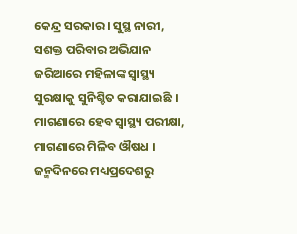କେନ୍ଦ୍ର ସରକାର । ସୁସ୍ଥ ନାରୀ, ସଶକ୍ତ ପରିବାର ଅଭିଯାନ ଜରିଆରେ ମହିଳାଙ୍କ ସ୍ବାସ୍ଥ୍ୟ ସୁରକ୍ଷାକୁ ସୁନିଶ୍ଚିତ କରାଯାଇଛି । ମାଗଣାରେ ହେବ ସ୍ବାସ୍ଥ୍ୟ ପରୀକ୍ଷା, ମାଗଣାରେ ମିଳିବ ଔଷଧ । ଜନ୍ମଦିନରେ ମଧ୍ୟପ୍ରଦେଶରୁ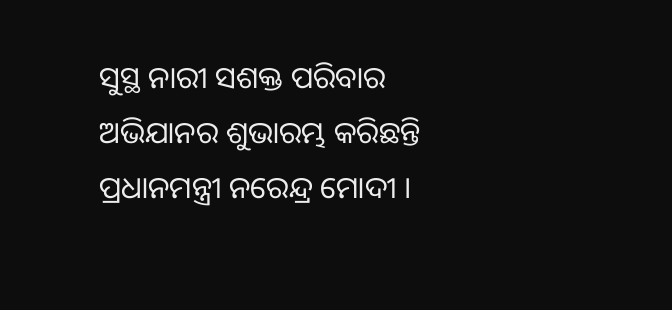ସୁସ୍ଥ ନାରୀ ସଶକ୍ତ ପରିବାର ଅଭିଯାନର ଶୁଭାରମ୍ଭ କରିଛନ୍ତି ପ୍ରଧାନମନ୍ତ୍ରୀ ନରେନ୍ଦ୍ର ମୋଦୀ ।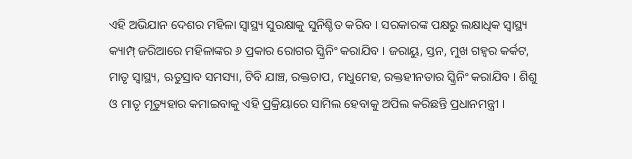ଏହି ଅଭିଯାନ ଦେଶର ମହିଳା ସ୍ବାସ୍ଥ୍ୟ ସୁରକ୍ଷାକୁ ସୁନିଶ୍ଚିତ କରିବ । ସରକାରଙ୍କ ପକ୍ଷରୁ ଲକ୍ଷାଧିକ ସ୍ବାସ୍ଥ୍ୟ କ୍ୟାମ୍ପ୍ ଜରିଆରେ ମହିଳାଙ୍କର ୬ ପ୍ରକାର ରୋଗର ସ୍କ୍ରିନିଂ କରାଯିବ । ଜରାୟୁ, ସ୍ତନ, ମୁଖ ଗହ୍ବର କର୍କଟ, ମାତୃ ସ୍ବାସ୍ଥ୍ୟ, ଋତୁସ୍ରାବ ସମସ୍ୟା, ଟିବି ଯାଞ୍ଚ, ରକ୍ତଚାପ, ମଧୁମେହ, ରକ୍ତହୀନତାର ସ୍କ୍ରିନିଂ କରାଯିବ । ଶିଶୁ ଓ ମାତୃ ମୃତ୍ୟୁହାର କମାଇବାକୁ ଏହି ପ୍ରକ୍ରିୟାରେ ସାମିଲ ହେବାକୁ ଅପିଲ କରିଛନ୍ତି ପ୍ରଧାନମନ୍ତ୍ରୀ ।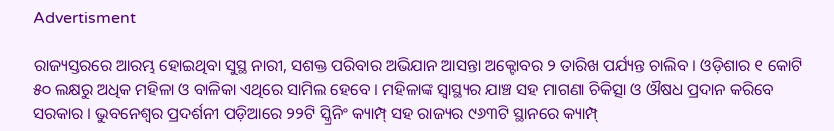Advertisment

ରାଜ୍ୟସ୍ତରରେ ଆରମ୍ଭ ହୋଇଥିବା ସୁସ୍ଥ ନାରୀ, ସଶକ୍ତ ପରିବାର ଅଭିଯାନ ଆସନ୍ତା ଅକ୍ଟୋବର ୨ ତାରିଖ ପର୍ଯ୍ୟନ୍ତ ଚାଲିବ । ଓଡ଼ିଶାର ୧ କୋଟି ୫୦ ଲକ୍ଷରୁ ଅଧିକ ମହିଳା ଓ ବାଳିକା ଏଥିରେ ସାମିଲ ହେବେ । ମହିଳାଙ୍କ ସ୍ବାସ୍ଥ୍ୟର ଯାଞ୍ଚ ସହ ମାଗଣା ଚିକିତ୍ସା ଓ ଔଷଧ ପ୍ରଦାନ କରିବେ ସରକାର । ଭୁବନେଶ୍ବର ପ୍ରଦର୍ଶନୀ ପଡ଼ିଆରେ ୨୨ଟି ସ୍କ୍ରିନିଂ କ୍ୟାମ୍ପ୍ ସହ ରାଜ୍ୟର ୯୬୩ଟି ସ୍ଥାନରେ କ୍ୟାମ୍ପ୍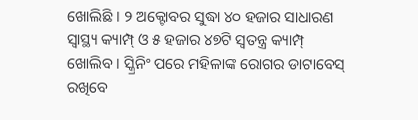ଖୋଲିଛି । ୨ ଅକ୍ଟୋବର ସୁଦ୍ଧା ୪୦ ହଜାର ସାଧାରଣ ସ୍ବାସ୍ଥ୍ୟ କ୍ୟାମ୍ପ୍ ଓ ୫ ହଜାର ୪୭ଟି ସ୍ବତନ୍ତ୍ର କ୍ୟାମ୍ପ୍ ଖୋଲିବ । ସ୍କ୍ରିନିଂ ପରେ ମହିଳାଙ୍କ ରୋଗର ଡାଟାବେସ୍‌ ରଖିବେ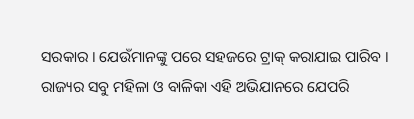ସରକାର । ଯେଉଁମାନଙ୍କୁ ପରେ ସହଜରେ ଟ୍ରାକ୍ କରାଯାଇ ପାରିବ । ରାଜ୍ୟର ସବୁ ମହିଳା ଓ ବାଳିକା ଏହି ଅଭିଯାନରେ ଯେପରି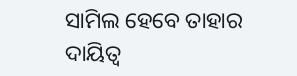ସାମିଲ ହେବେ ତାହାର ଦାୟିତ୍ବ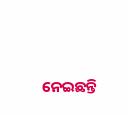ନେଇଛନ୍ତି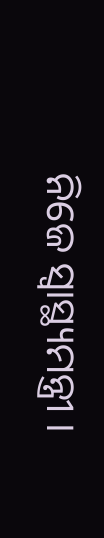ନିଜେ ସ୍ବାସ୍ଥ୍ୟମନ୍ତ୍ରୀ ।